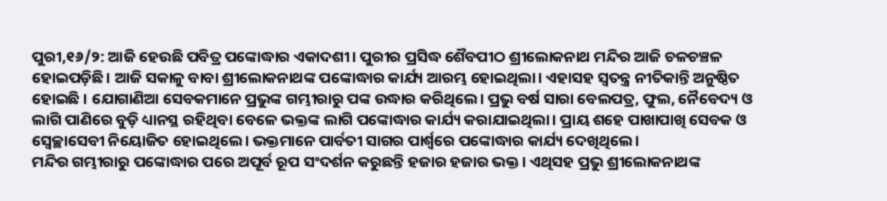ପୁରୀ,୧୬/୨: ଆଜି ହେଉଛି ପବିତ୍ର ପଙ୍କୋଦ୍ଧାର ଏକାଦଶୀ। ପୁରୀର ପ୍ରସିଦ୍ଧ ଶୈବପୀଠ ଶ୍ରୀଲୋକନାଥ ମନ୍ଦିର ଆଜି ଚଳଚଞ୍ଚଳ ହୋଇପଡ଼ିଛି। ଆଜି ସକାଳୁ ବାବା ଶ୍ରୀଲୋକନାଥଙ୍କ ପଙ୍କୋଦ୍ଧାର କାର୍ଯ୍ୟ ଆରମ୍ଭ ହୋଇଥିଲା। ଏହାସହ ସ୍ୱତନ୍ତ୍ର ନୀତିକାନ୍ତି ଅନୁଷ୍ଠିତ ହୋଇଛି । ଯୋଗାଣିଆ ସେବକମାନେ ପ୍ରଭୁଙ୍କ ଗମ୍ଭୀରାରୁ ପଙ୍କ ଉଦ୍ଧାର କରିଥିଲେ। ପ୍ରଭୁ ବର୍ଷ ସାରା ବେଲପତ୍ର, ଫୁଲ, ନୈବେଦ୍ୟ ଓ ଲାଗି ପାଣିରେ ବୁଡ଼ି ଧ୍ୟାନସ୍ଥ ରହିଥିବା ବେଳେ ଭକ୍ତଙ୍କ ଲାଗି ପଙ୍କୋଦ୍ଧାର କାର୍ଯ୍ୟ କରାଯାଇଥିଲା। ପ୍ରାୟ ଶହେ ପାଖାପାଖି ସେବକ ଓ ସ୍ବେଚ୍ଛାସେବୀ ନିୟୋଜିତ ହୋଇଥିଲେ। ଭକ୍ତମାନେ ପାର୍ବତୀ ସାଗର ପାର୍ଶ୍ବରେ ପଙ୍କୋଦ୍ଧାର କାର୍ଯ୍ୟ ଦେଖିଥିଲେ।
ମନ୍ଦିର ଗମ୍ଭୀରାରୁ ପଙ୍କୋଦ୍ଧାର ପରେ ଅପୂର୍ବ ରୂପ ସଂଦର୍ଶନ କରୁଛନ୍ତି ହଜାର ହଜାର ଭକ୍ତ। ଏଥିସହ ପ୍ରଭୁ ଶ୍ରୀଲୋକନାଥଙ୍କ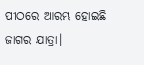ପୀଠରେ ଆରମ୍ଭ ହୋଇଛି ଜାଗର ଯାତ୍ରା।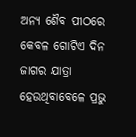ଅନ୍ୟ ଶୈବ ପୀଠରେ କେବଳ ଗୋଟିଏ ଦିନ ଜାଗର ଯାତ୍ରା ହେଉଥିବାବେଳେ ପ୍ରଭୁ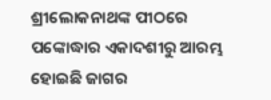ଶ୍ରୀଲୋକନାଥଙ୍କ ପୀଠରେ ପଙ୍କୋଦ୍ଧାର ଏକାଦଶୀରୁ ଆରମ୍ଭ ହୋଇଛି ଜାଗର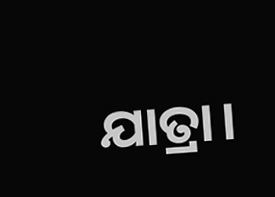ଯାତ୍ରା।